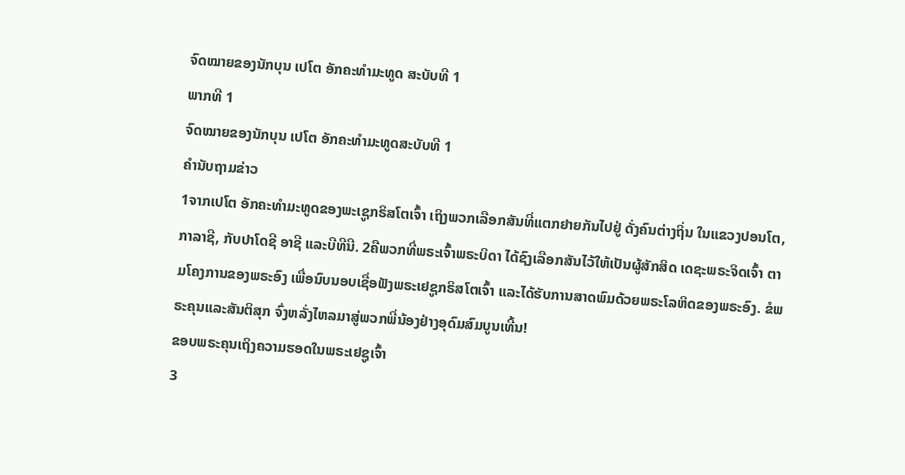ຈົດໝາຍຂອງນັກບຸນ ເປໂຕ ອັກຄະທຳມະທູດ ສະບັບທີ 1
ພາກທີ 1
ຈົດໝາຍຂອງນັກບຸນ ເປໂຕ ອັກຄະທຳມະທູດສະບັບທີ 1
ຄຳນັບຖາມຂ່າວ
1ຈາກເປໂຕ ອັກຄະທຳມະທູດຂອງພະເຊູກຣິສໂຕເຈົ້າ ເຖິງພວກເລືອກສັນທີ່ແຕກຢາຍກັນໄປຢູ່ ດັ່ງຄົນຕ່າງຖິ່ນ ໃນແຂວງປອນໂຕ, ກາລາຊີ, ກັບປາໂດຊີ ອາຊີ ແລະບີທີນີ. 2ຄືພວກທີ່ພຣະເຈົ້າພຣະບິດາ ໄດ້ຊົງເລືອກສັນໄວ້ໃຫ້ເປັນຜູ້ສັກສິດ ເດຊະພຣະຈິດເຈົ້າ ຕາມໂຄງການຂອງພຣະອົງ ເພື່ອນົບນອບເຊື່ອຟັງພຣະເຢຊູກຣິສໂຕເຈົ້າ ແລະໄດ້ຮັບການສາດພົມດ້ວຍພຣະໂລຫິດຂອງພຣະອົງ. ຂໍພຣະຄຸນແລະສັນຕິສຸກ ຈົ່ງຫລັ່ງໄຫລມາສູ່ພວກພີ່ນ້ອງຢ່າງອຸດົມສົມບູນເທີ້ນ!
ຂອບພຣະຄຸນເຖິງຄວາມຮອດໃນພຣະເຢຊູເຈົ້າ
3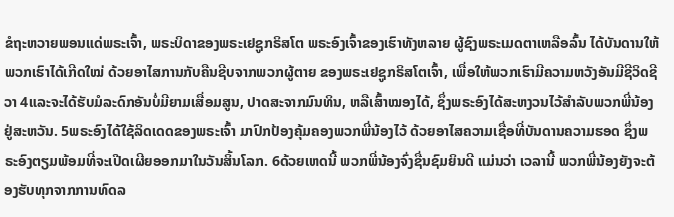ຂໍຖະຫວາຍພອນແດ່ພຣະເຈົ້າ, ພຣະບິດາຂອງພຣະເຢຊູກຣິສໂຕ ພຣະອົງເຈົ້າຂອງເຮົາທັງຫລາຍ ຜູ້ຊົງພຣະເມດຕາເຫລືອລົ້ນ ໄດ້ບັນດານໃຫ້ພວກເຮົາໄດ້ເກີດໃໝ່ ດ້ວຍອາໄສການກັບຄືນຊີບຈາກພວກຜູ້ຕາຍ ຂອງພຣະເຢຊູກຣິສໂຕເຈົ້າ, ເພື່ອໃຫ້ພວກເຮົາມີຄວາມຫວັງອັນມີຊີວິດຊີວາ 4ແລະຈະໄດ້ຮັບມໍລະດົກອັນບໍ່ມີຍາມເສື່ອມສູນ, ປາດສະຈາກມົນທິນ, ຫລືເສົ້າໝອງໄດ້, ຊຶ່ງພຣະອົງໄດ້ສະຫງວນໄວ້ສຳລັບພວກພີ່ນ້ອງຢູ່ສະຫວັນ. 5ພຣະອົງໄດ້ໃຊ້ລິດເດດຂອງພຣະເຈົ້າ ມາປົກປ້ອງຄຸ້ມຄອງພວກພີ່ນ້ອງໄວ້ ດ້ວຍອາໄສຄວາມເຊື່ອທີ່ບັນດານຄວາມຮອດ ຊຶ່ງພຣະອົງຕຽມພ້ອມທີ່ຈະເປີດເຜີຍອອກມາໃນວັນສິ້ນໂລກ. 6ດ້ວຍເຫດນີ້ ພວກພີ່ນ້ອງຈົ່ງຊື່ນຊົມຍິນດີ ແມ່ນວ່າ ເວລານີ້ ພວກພີ່ນ້ອງຍັງຈະຕ້ອງຮັບທຸກຈາກການທົດລ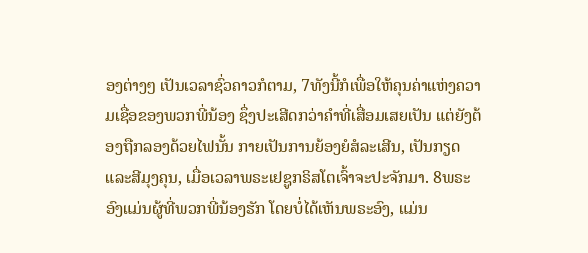ອງຕ່າງໆ ເປັນເວລາຊົ່ວຄາວກໍຕາມ, 7ທັງນີ້ກໍເພື່ອໃຫ້ຄຸນຄ່າແຫ່ງຄວາມເຊື່ອຂອງພວກພີ່ນ້ອງ ຊຶ່ງປະເສີດກວ່າຄຳທີ່ເສື່ອມເສຍເປັນ ແຕ່ຍັງຕ້ອງຖືກລອງດ້ວຍໄຟນັ້ນ ກາຍເປັນການຍ້ອງຍໍສໍລະເສີນ, ເປັນກຽດແລະສີມຸງຄຸນ, ເມື່ອເວລາພຣະເຢຊູກຣິສໂຕເຈົ້າຈະປະຈັກມາ. 8ພຣະອົງແມ່ນຜູ້ທີ່ພວກພີ່ນ້ອງຮັກ ໂດຍບໍ່ໄດ້ເຫັນພຣະອົງ, ແມ່ນ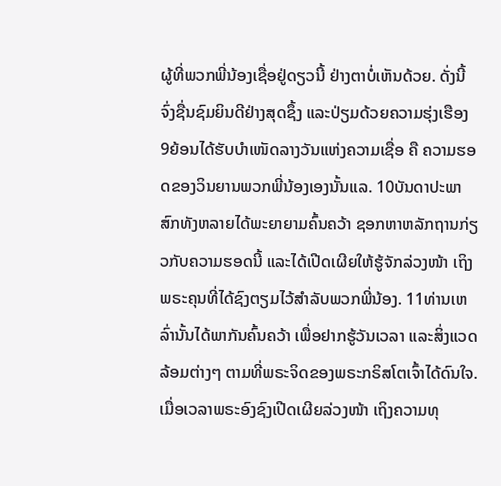ຜູ້ທີ່ພວກພີ່ນ້ອງເຊື່ອຢູ່ດຽວນີ້ ຢ່າງຕາບໍ່ເຫັນດ້ວຍ. ດັ່ງນີ້ ຈົ່ງຊື່ນຊົມຍິນດີຢ່າງສຸດຊຶ້ງ ແລະປ່ຽມດ້ວຍຄວາມຮຸ່ງເຮືອງ 9ຍ້ອນໄດ້ຮັບບຳເໜັດລາງວັນແຫ່ງຄວາມເຊື່ອ ຄື ຄວາມຮອດຂອງວິນຍານພວກພີ່ນ້ອງເອງນັ້ນແລ. 10ບັນດາປະພາສົກທັງຫລາຍໄດ້ພະຍາຍາມຄົ້ນຄວ້າ ຊອກຫາຫລັກຖານກ່ຽວກັບຄວາມຮອດນີ້ ແລະໄດ້ເປີດເຜີຍໃຫ້ຮູ້ຈັກລ່ວງໜ້າ ເຖິງພຣະຄຸນທີ່ໄດ້ຊົງຕຽມໄວ້ສຳລັບພວກພີ່ນ້ອງ. 11ທ່ານເຫລົ່ານັ້ນໄດ້ພາກັນຄົ້ນຄວ້າ ເພື່ອຢາກຮູ້ວັນເວລາ ແລະສິ່ງແວດລ້ອມຕ່າງໆ ຕາມທີ່ພຣະຈິດຂອງພຣະກຣິສໂຕເຈົ້າໄດ້ດົນໃຈ. ເມື່ອເວລາພຣະອົງຊົງເປີດເຜີຍລ່ວງໜ້າ ເຖິງຄວາມທຸ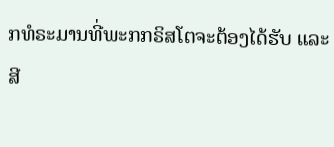ກທໍຣະມານທີ່ພະກກຣິສໂຕຈະຕ້ອງໄດ້ຮັບ ແລະສີ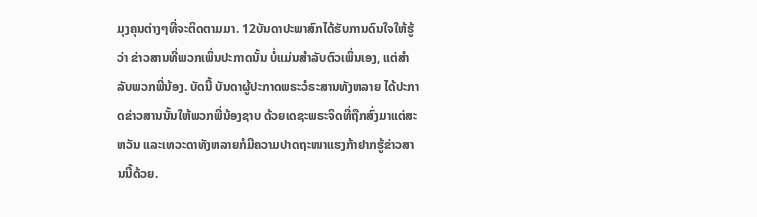ມຸງຄຸນຕ່າງໆທີ່ຈະຕິດຕາມມາ. 12ບັນດາປະພາສົກໄດ້ຮັບການດົນໃຈໃຫ້ຮູ້ວ່າ ຂ່າວສານທີ່ພວກເພິ່ນປະກາດນັ້ນ ບໍ່ແມ່ນສຳລັບຕົວເພິ່ນເອງ, ແຕ່ສຳລັບພວກພີ່ນ້ອງ. ບັດນີ້ ບັນດາຜູ້ປະກາດພຣະວໍຣະສານທັງຫລາຍ ໄດ້ປະກາດຂ່າວສານນັ້ນໃຫ້ພວກພີ່ນ້ອງຊາບ ດ້ວຍເດຊະພຣະຈິດທີ່ຖືກສົ່ງມາແຕ່ສະຫວັນ ແລະເທວະດາທັງຫລາຍກໍມີຄວາມປາດຖະໜາແຮງກ້າຢາກຮູ້ຂ່າວສານນີ້ດ້ວຍ.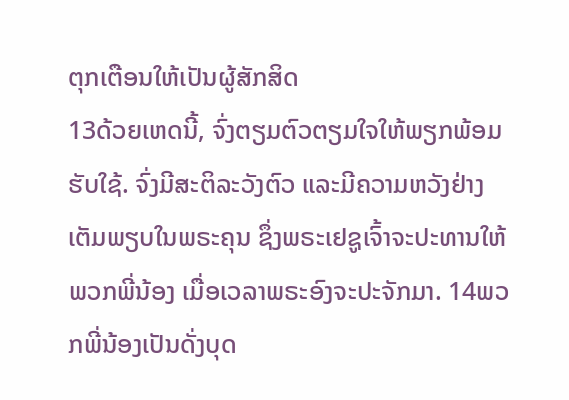ຕຸກເຕືອນໃຫ້ເປັນຜູ້ສັກສິດ
13ດ້ວຍເຫດນີ້, ຈົ່ງຕຽມຕົວຕຽມໃຈໃຫ້ພຽກພ້ອມຮັບໃຊ້. ຈົ່ງມີສະຕິລະວັງຕົວ ແລະມີຄວາມຫວັງຢ່າງເຕັມພຽບໃນພຣະຄຸນ ຊຶ່ງພຣະເຢຊູເຈົ້າຈະປະທານໃຫ້ພວກພີ່ນ້ອງ ເມື່ອເວລາພຣະອົງຈະປະຈັກມາ. 14ພວກພີ່ນ້ອງເປັນດັ່ງບຸດ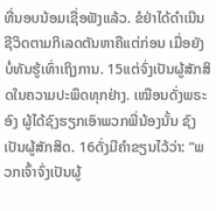ທີ່ນອບນ້ອມເຊື່ອຟັງແລ້ວ. ຂໍຢ່າໄດ້ດຳເນີນຊີວິດຕາມກິເລດຕັນຫາຄືແຕ່ກ່ອນ ເມື່ອຍັງບໍ່ທັນຮູ້ເທົ່າເຖິງການ. 15ແຕ່ຈົ່ງເປັນຜູ້ສັກສິດໃນຄວາມປະພຶດທຸກຢ່າງ. ເໝືອນດັ່ງພຣະອົງ ຜູ້ໄດ້ຊົງຮຽກເອົາພວກພີ່ນ້ອງນັ້ນ ຊົງເປັນຜູ້ສັກສິດ. 16ດັ່ງມີຄຳຂຽນໄວ້ວ່າ: “ພວກເຈົ້າຈົ່ງເປັນຜູ້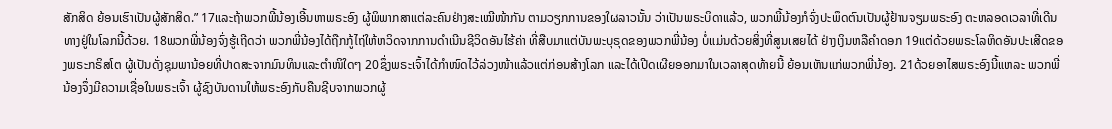ສັກສິດ ຍ້ອນເຮົາເປັນຜູ້ສັກສິດ.” 17ແລະຖ້າພວກພີ້ນ້ອງເອີ້ນຫາພຣະອົງ ຜູ້ພິພາກສາແຕ່ລະຄົນຢ່າງສະເໝີໜ້າກັນ ຕາມວຽກການຂອງໃຜລາວນັ້ນ ວ່າເປັນພຣະບິດາແລ້ວ, ພວກພີ້ນ້ອງກໍຈົ່ງປະພຶດຕົນເປັນຜູ້ຢ້ານຈຽມພຣະອົງ ຕະຫລອດເວລາທີ່ເດີນທາງຢູ່ໃນໂລກນີ້ດ້ວຍ. 18ພວກພີ່ນ້ອງຈົ່ງຮູ້ເຖີດວ່າ ພວກພີ່ນ້ອງໄດ້ຖືກກູ້ໄຖ່ໃຫ້ຫວິດຈາກການດຳເນີນຊີວິດອັນໄຮ້ຄ່າ ທີ່ສືບມາແຕ່ບັນພະບຸຣຸດຂອງພວກພີ່ນ້ອງ ບໍ່ແມ່ນດ້ວຍສິ່ງທີ່ສູນເສຍໄດ້ ຢ່າງເງິນຫລືຄຳດອກ 19ແຕ່ດ້ວຍພຣະໂລຫິດອັນປະເສີດຂອງພຣະກຣິສໂຕ ຜູ້ເປັນດັ່ງຊຸມພານ້ອຍທີ່ປາດສະຈາກມົນທິນແລະຕຳໜິໃດໆ 20ຊຶ່ງພຣະເຈົ້າໄດ້ກຳໜົດໄວ້ລ່ວງໜ້າແລ້ວແຕ່ກ່ອນສ້າງໂລກ ແລະໄດ້ເປີດເຜີຍອອກມາໃນເວລາສຸດທ້າຍນີ້ ຍ້ອນເຫັນແກ່ພວກພີ່ນ້ອງ. 21ດ້ວຍອາໄສພຣະອົງນີ້ແຫລະ ພວກພີ່ນ້ອງຈຶ່ງມີຄວາມເຊື່ອໃນພຣະເຈົ້າ ຜູ້ຊົງບັນດານໃຫ້ພຣະອົງກັບຄືນຊີບຈາກພວກຜູ້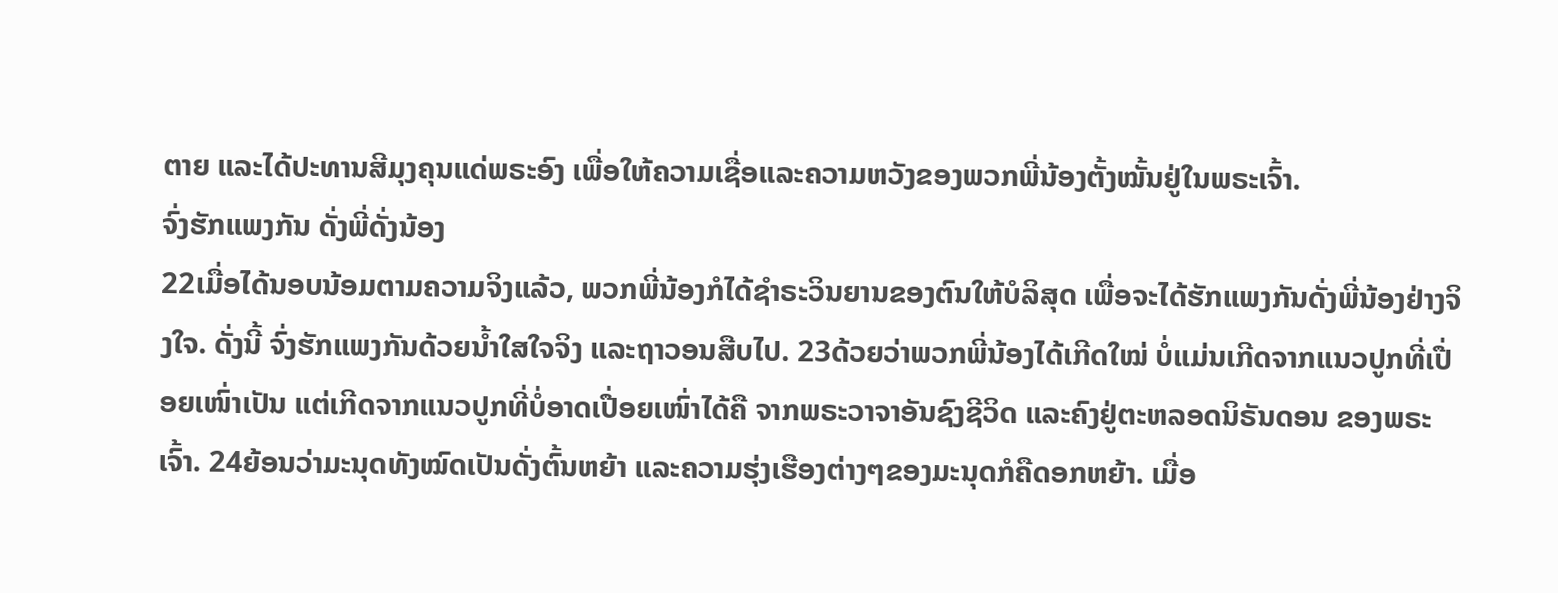ຕາຍ ແລະໄດ້ປະທານສີມຸງຄຸນແດ່ພຣະອົງ ເພື່ອໃຫ້ຄວາມເຊື່ອແລະຄວາມຫວັງຂອງພວກພີ່ນ້ອງຕັ້ງໝັ້ນຢູ່ໃນພຣະເຈົ້າ.
ຈົ່ງຮັກແພງກັນ ດັ່ງພີ່ດັ່ງນ້ອງ
22ເມື່ອໄດ້ນອບນ້ອມຕາມຄວາມຈິງແລ້ວ, ພວກພີ່ນ້ອງກໍໄດ້ຊຳຣະວິນຍານຂອງຕົນໃຫ້ບໍລິສຸດ ເພື່ອຈະໄດ້ຮັກແພງກັນດັ່ງພີ່ນ້ອງຢ່າງຈິງໃຈ. ດັ່ງນີ້ ຈົ່ງຮັກແພງກັນດ້ວຍນ້ຳໃສໃຈຈິງ ແລະຖາວອນສືບໄປ. 23ດ້ວຍວ່າພວກພີ່ນ້ອງໄດ້ເກີດໃໝ່ ບໍ່ແມ່ນເກີດຈາກແນວປູກທີ່ເປື່ອຍເໜົ່າເປັນ ແຕ່ເກີດຈາກແນວປູກທີ່ບໍ່ອາດເປື່ອຍເໜົ່າໄດ້ຄື ຈາກພຣະວາຈາອັນຊົງຊີວິດ ແລະຄົງຢູ່ຕະຫລອດນິຣັນດອນ ຂອງພຣະເຈົ້າ. 24ຍ້ອນວ່າມະນຸດທັງໝົດເປັນດັ່ງຕົ້ນຫຍ້າ ແລະຄວາມຮຸ່ງເຮືອງຕ່າງໆຂອງມະນຸດກໍຄືດອກຫຍ້າ. ເມື່ອ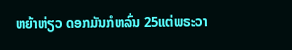ຫຍ້າຫ່ຽວ ດອກມັນກໍຫລົ່ນ 25ແຕ່ພຣະວາ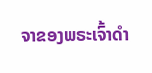ຈາຂອງພຣະເຈົ້າດຳ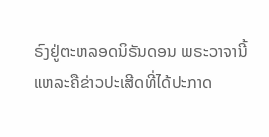ຣົງຢູ່ຕະຫລອດນິຣັນດອນ ພຣະວາຈານີ້ແຫລະຄືຂ່າວປະເສີດທີ່ໄດ້ປະກາດ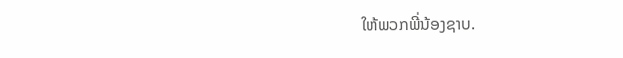ໃຫ້ພວກພີ່ນ້ອງຊາບ.